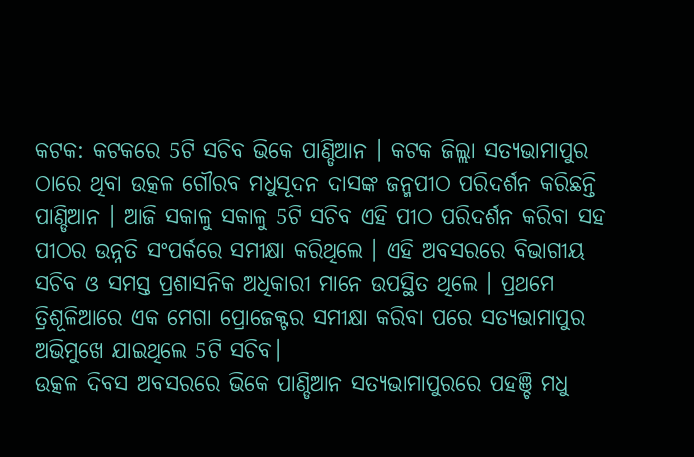କଟକ: କଟକରେ 5ଟି ସଚିବ ଭିକେ ପାଣ୍ଡିଆନ । କଟକ ଜିଲ୍ଲା ସତ୍ୟଭାମାପୁର ଠାରେ ଥିବା ଉତ୍କଳ ଗୌରବ ମଧୁସୂଦନ ଦାସଙ୍କ ଜନ୍ମପୀଠ ପରିଦର୍ଶନ କରିଛନ୍ତି ପାଣ୍ଡିଆନ । ଆଜି ସକାଳୁ ସକାଳୁ 5ଟି ସଚିବ ଏହି ପୀଠ ପରିଦର୍ଶନ କରିବା ସହ ପୀଠର ଉନ୍ନତି ସଂପର୍କରେ ସମୀକ୍ଷା କରିଥିଲେ । ଏହି ଅବସରରେ ବିଭାଗୀୟ ସଚିବ ଓ ସମସ୍ତ ପ୍ରଶାସନିକ ଅଧିକାରୀ ମାନେ ଉପସ୍ଥିତ ଥିଲେ । ପ୍ରଥମେ ତ୍ରିଶୂଳିଆରେ ଏକ ମେଗା ପ୍ରୋଜେକ୍ଟର ସମୀକ୍ଷା କରିବା ପରେ ସତ୍ୟଭାମାପୁର ଅଭିମୁଖେ ଯାଇଥିଲେ 5ଟି ସଚିବ।
ଉତ୍କଳ ଦିବସ ଅବସରରେ ଭିକେ ପାଣ୍ଡିଆନ ସତ୍ୟଭାମାପୁରରେ ପହଞ୍ଚି ମଧୁ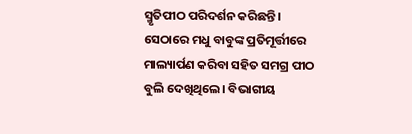ସ୍ମୃତିପୀଠ ପରିଦର୍ଶନ କରିଛନ୍ତି । ସେଠାରେ ମଧୁ ବାବୁଙ୍କ ପ୍ରତିମୂର୍ତ୍ତୀରେ ମାଲ୍ୟାର୍ପଣ କରିବା ସହିତ ସମଗ୍ର ପୀଠ ବୁଲି ଦେଖିଥିଲେ। ବିଭାଗୀୟ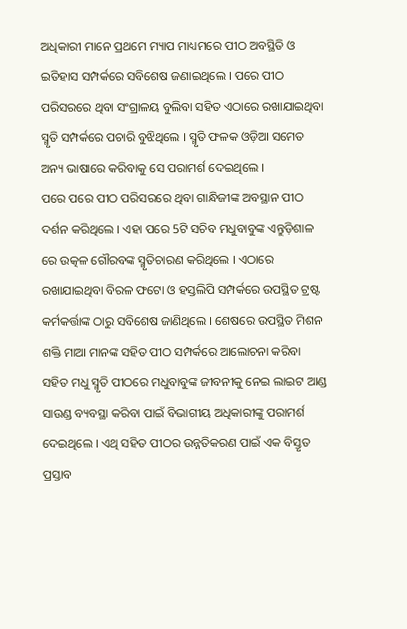ଅଧିକାରୀ ମାନେ ପ୍ରଥମେ ମ୍ୟାପ ମାଧ୍ୟମରେ ପୀଠ ଅବସ୍ଥିତି ଓ ଇତିହାସ ସମ୍ପର୍କରେ ସବିଶେଷ ଜଣାଇଥିଲେ । ପରେ ପୀଠ ପରିସରରେ ଥିବା ସଂଗ୍ରାଳୟ ବୁଲିବା ସହିତ ଏଠାରେ ରଖାଯାଇଥିବା ସ୍ମୃତି ସମ୍ପର୍କରେ ପଚାରି ବୁଝିଥିଲେ । ସ୍ମୃତି ଫଳକ ଓଡ଼ିଆ ସମେତ ଅନ୍ୟ ଭାଷାରେ କରିବାକୁ ସେ ପରାମର୍ଶ ଦେଇଥିଲେ ।
ପରେ ପରେ ପୀଠ ପରିସରରେ ଥିବା ଗାନ୍ଧିଜୀଙ୍କ ଅବସ୍ଥାନ ପୀଠ ଦର୍ଶନ କରିଥିଲେ । ଏହା ପରେ 5ଟି ସଚିବ ମଧୁବାବୁଙ୍କ ଏନ୍ତୁଡ଼ିଶାଳ ରେ ଉତ୍କଳ ଗୌରବଙ୍କ ସ୍ମୃତିଚାରଣ କରିଥିଲେ । ଏଠାରେ ରଖାଯାଇଥିବା ବିରଳ ଫଟୋ ଓ ହସ୍ତଲିପି ସମ୍ପର୍କରେ ଉପସ୍ଥିତ ଟ୍ରଷ୍ଟ କର୍ମକର୍ତ୍ତାଙ୍କ ଠାରୁ ସବିଶେଷ ଜାଣିଥିଲେ । ଶେଷରେ ଉପସ୍ଥିତ ମିଶନ ଶକ୍ତି ମାଆ ମାନଙ୍କ ସହିତ ପୀଠ ସମ୍ପର୍କରେ ଆଲୋଚନା କରିବା ସହିତ ମଧୁ ସ୍ମୃତି ପୀଠରେ ମଧୁବାବୁଙ୍କ ଜୀବନୀକୁ ନେଇ ଲାଇଟ ଆଣ୍ଡ ସାଉଣ୍ଡ ବ୍ୟବସ୍ଥା କରିବା ପାଇଁ ବିଭାଗୀୟ ଅଧିକାରୀଙ୍କୁ ପରାମର୍ଶ ଦେଇଥିଲେ । ଏଥି ସହିତ ପୀଠର ଉନ୍ନତିକରଣ ପାଇଁ ଏକ ବିସ୍ତୃତ ପ୍ରସ୍ତାବ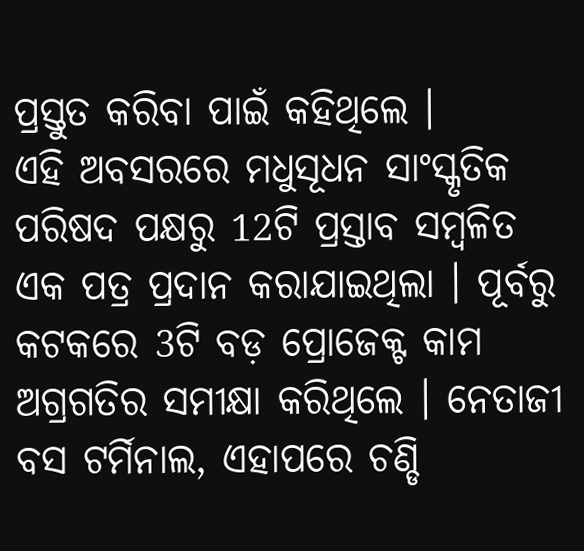ପ୍ରସ୍ତୁତ କରିବା ପାଇଁ କହିଥିଲେ ।
ଏହି ଅବସରରେ ମଧୁସୂଧନ ସାଂସ୍କୃତିକ ପରିଷଦ ପକ୍ଷରୁ 12ଟି ପ୍ରସ୍ତାବ ସମ୍ବଳିତ ଏକ ପତ୍ର ପ୍ରଦାନ କରାଯାଇଥିଲା । ପୂର୍ବରୁ କଟକରେ 3ଟି ବଡ଼ ପ୍ରୋଜେକ୍ଟ କାମ ଅଗ୍ରଗତିର ସମୀକ୍ଷା କରିଥିଲେ । ନେତାଜୀ ବସ ଟର୍ମିନାଲ, ଏହାପରେ ଚଣ୍ଡି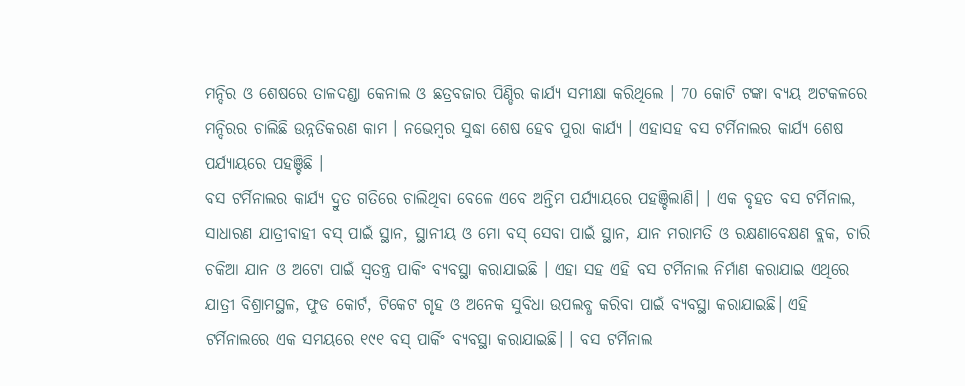ମନ୍ଦିର ଓ ଶେଷରେ ତାଳଦଣ୍ଡା କେନାଲ ଓ ଛତ୍ରବଜାର ପିଣ୍ଡିର କାର୍ଯ୍ୟ ସମୀକ୍ଷା କରିଥିଲେ । 70 କୋଟି ଟଙ୍କା ବ୍ୟୟ ଅଟକଳରେ ମନ୍ଦିରର ଚାଲିଛି ଉନ୍ନତିକରଣ କାମ । ନଭେମ୍ବର ସୁଦ୍ଧା ଶେଷ ହେବ ପୁରା କାର୍ଯ୍ୟ । ଏହାସହ ବସ ଟର୍ମିନାଲର କାର୍ଯ୍ୟ ଶେଷ ପର୍ଯ୍ୟାୟରେ ପହଞ୍ଚିଛି ।
ବସ ଟର୍ମିନାଲର କାର୍ଯ୍ୟ ଦ୍ରୁତ ଗତିରେ ଚାଲିଥିବା ବେଳେ ଏବେ ଅନ୍ତିମ ପର୍ଯ୍ୟାୟରେ ପହଞ୍ଚିଲାଣି। । ଏକ ବୃହତ ବସ ଟର୍ମିନାଲ, ସାଧାରଣ ଯାତ୍ରୀବାହୀ ବସ୍ ପାଇଁ ସ୍ଥାନ, ସ୍ଥାନୀୟ ଓ ମୋ ବସ୍ ସେବା ପାଇଁ ସ୍ଥାନ, ଯାନ ମରାମତି ଓ ରକ୍ଷଣାବେକ୍ଷଣ ବ୍ଲକ, ଚାରି ଚକିଆ ଯାନ ଓ ଅଟୋ ପାଇଁ ସ୍ବତନ୍ତ୍ର ପାକିଂ ବ୍ୟବସ୍ଥା କରାଯାଇଛି । ଏହା ସହ ଏହି ବସ ଟର୍ମିନାଲ ନିର୍ମାଣ କରାଯାଇ ଏଥିରେ ଯାତ୍ରୀ ବିଶ୍ରାମସ୍ଥଳ, ଫୁଡ କୋର୍ଟ, ଟିକେଟ ଗୃହ ଓ ଅନେକ ସୁବିଧା ଉପଲବ୍ଧ କରିବା ପାଇଁ ବ୍ୟବସ୍ଥା କରାଯାଇଛି। ଏହି ଟର୍ମିନାଲରେ ଏକ ସମୟରେ ୧୯୧ ବସ୍ ପାର୍କିଂ ବ୍ୟବସ୍ଥା କରାଯାଇଛି। । ବସ ଟର୍ମିନାଲ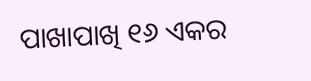ପାଖାପାଖି ୧୬ ଏକର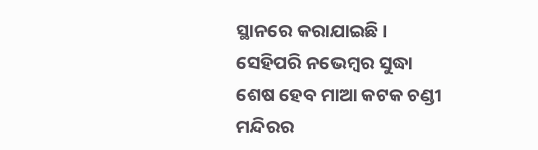ସ୍ଥାନରେ କରାଯାଇଛି । ସେହିପରି ନଭେମ୍ବର ସୁଦ୍ଧା ଶେଷ ହେବ ମାଆ କଟକ ଚଣ୍ଡୀ ମନ୍ଦିରର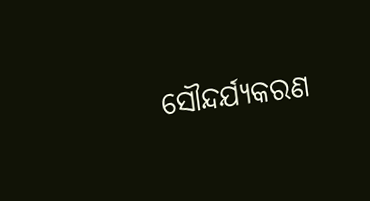ସୌନ୍ଦର୍ଯ୍ୟକରଣ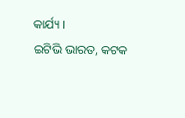କାର୍ଯ୍ୟ ।
ଇଟିଭି ଭାରତ, କଟକ